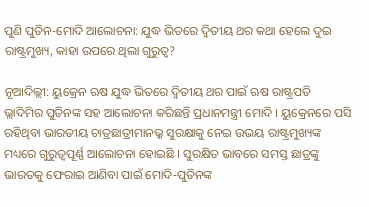ପୁଣି ପୁତିନ-ମୋଦି ଆଲୋଚନା: ଯୁଦ୍ଧ ଭିତରେ ଦ୍ୱିତୀୟ ଥର କଥା ହେଲେ ଦୁଇ ରାଷ୍ଟ୍ରମୁଖ୍ୟ, କାହା ଉପରେ ଥିଲା ଗୁରୁତ୍ୱ?

ନୂଆଦିଲ୍ଲୀ: ୟୁକ୍ରେନ ଋଷ ଯୁଦ୍ଧ ଭିତରେ ଦ୍ୱିତୀୟ ଥର ପାଇଁ ଋଷ ରାଷ୍ଟ୍ରପତି ଭ୍ଲାଦିମିର ପୁତିନଙ୍କ ସହ ଆଲୋଚନା କରିଛନ୍ତି ପ୍ରଧାନମନ୍ତ୍ରୀ ମୋଦି । ୟୁକ୍ରେନରେ ପସି ରହିଥିବା ଭାରତୀୟ ଚାତ୍ରଛାତ୍ରୀମାନଭ୍କ ସୁରକ୍ଷାକୁ ନେଇ ଉଭୟ ରାଷ୍ଟ୍ରମୁଖ୍ୟଙ୍କ ମଧ୍ୟରେ ଗୁରୁତ୍ୱପୂର୍ଣ୍ଣ ଆଲୋଚନା ହୋଇଛି । ସୁରକ୍ଷିତ ଭାବରେ ସମସ୍ତ ଛାତ୍ରଙ୍କୁ ଭାରତକୁ ଫେରାଇ ଆଣିବା ପାଇଁ ମୋଦି-ପୁତିନଙ୍କ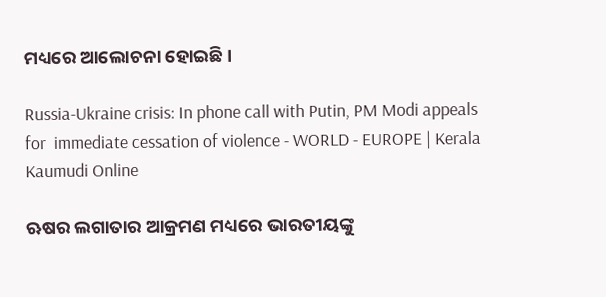ମଧ୍ୟରେ ଆଲୋଚନା ହୋଇଛି ।

Russia-Ukraine crisis: In phone call with Putin, PM Modi appeals for  immediate cessation of violence - WORLD - EUROPE | Kerala Kaumudi Online

ଋଷର ଲଗାତାର ଆକ୍ରମଣ ମଧ୍ୟରେ ଭାରତୀୟଙ୍କୁ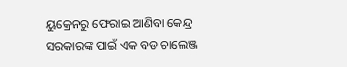ୟୁକ୍ରେନରୁ ଫେରାଇ ଆଣିବା କେନ୍ଦ୍ର ସରକାରଙ୍କ ପାଇଁ ଏକ ବଡ ଚାଲେଞ୍ଜ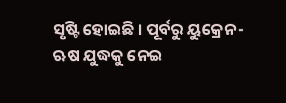ସୃଷ୍ଟି ହୋଇଛି । ପୂର୍ବରୁ ୟୁକ୍ରେନ-ଋଷ ଯୁଦ୍ଧକୁ ନେଇ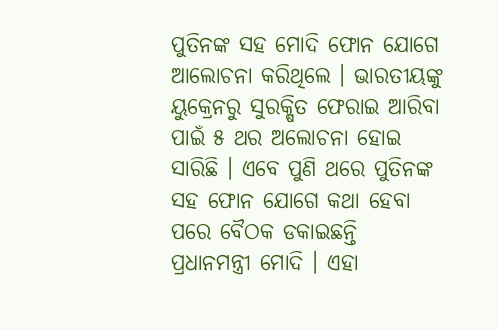ପୁତିନଙ୍କ ସହ ମୋଦି ଫୋନ ଯୋଗେ ଆଲୋଚନା କରିଥିଲେ । ଭାରତୀୟଙ୍କୁ ୟୁକ୍ରେନରୁ ସୁରକ୍ଷିତ ଫେରାଇ ଆରିବା ପାଇଁ ୫ ଥର ଅଲୋଚନା ହୋଇ ସାରିଛି । ଏବେ ପୁଣି ଥରେ ପୁତିନଙ୍କ ସହ ଫୋନ ଯୋଗେ କଥା ହେବା ପରେ ବୈଠକ ଡକାଇଛନ୍ତି ପ୍ରଧାନମନ୍ତ୍ରୀ ମୋଦି । ଏହା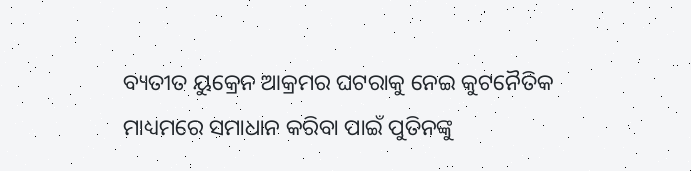ବ୍ୟତୀତ ୟୁକ୍ରେନ ଆକ୍ରମର ଘଟରାକୁ ନେଇ କୁଟନୈତିକ ମାଧ୍ୟମରେ ସମାଧାନ କରିବା ପାଇଁ ପୁତିନଙ୍କୁ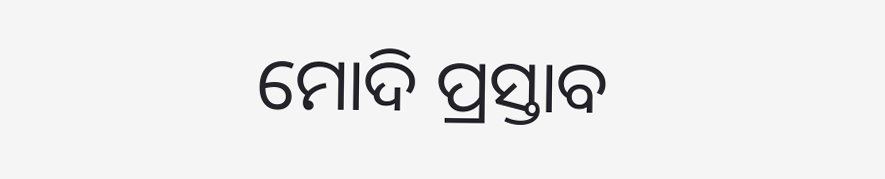ମୋଦି ପ୍ରସ୍ତାବ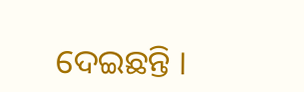ଦେଇଛନ୍ତି ।